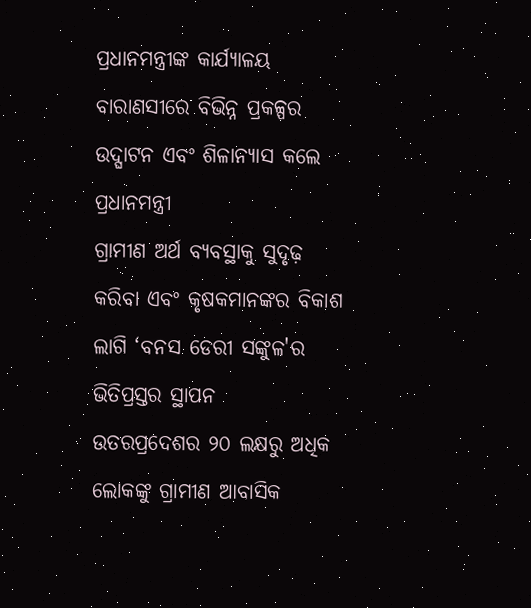ପ୍ରଧାନମନ୍ତ୍ରୀଙ୍କ କାର୍ଯ୍ୟାଳୟ
ବାରାଣସୀରେ ବିଭିନ୍ନ ପ୍ରକଳ୍ପର ଉଦ୍ଘାଟନ ଏବଂ ଶିଳାନ୍ୟାସ କଲେ ପ୍ରଧାନମନ୍ତ୍ରୀ
ଗ୍ରାମୀଣ ଅର୍ଥ ବ୍ୟବସ୍ଥାକୁ ସୁଦୃଢ଼ କରିବା ଏବଂ କୃଷକମାନଙ୍କର ବିକାଶ ଲାଗି ‘ବନସ ଡେରୀ ସଙ୍କୁଳ'ର ଭିତିପ୍ରସ୍ତର ସ୍ଥାପନ
ଉତରପ୍ରଦେଶର ୨୦ ଲକ୍ଷରୁ ଅଧିକ ଲୋକଙ୍କୁ ଗ୍ରାମୀଣ ଆବାସିକ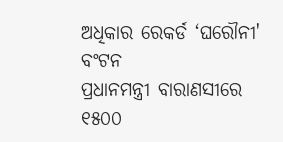ଅଧିକାର ରେକର୍ଡ ‘ଘରୌନୀ' ବଂଟନ
ପ୍ରଧାନମନ୍ତ୍ରୀ ବାରାଣସୀରେ ୧୫୦୦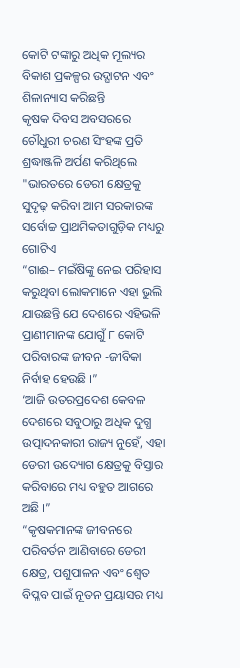କୋଟି ଟଙ୍କାରୁ ଅଧିକ ମୂଲ୍ୟର ବିକାଶ ପ୍ରକଳ୍ପର ଉଦ୍ଘାଟନ ଏବଂ ଶିଳାନ୍ୟାସ କରିଛନ୍ତି
କୃଷକ ଦିବସ ଅବସରରେ ଚୌଧୁରୀ ଚରଣ ସିଂହଙ୍କ ପ୍ରତି ଶ୍ରଦ୍ଧାଞ୍ଜଳି ଅର୍ପଣ କରିଥିଲେ
"ଭାରତରେ ଡେରୀ କ୍ଷେତ୍ରକୁ ସୁଦୃଢ଼ କରିବା ଆମ ସରକାରଙ୍କ ସର୍ବୋଚ୍ଚ ପ୍ରାଥମିକତାଗୁଡ଼ିକ ମଧ୍ୟରୁ ଗୋଟିଏ
“ଗାଈ– ମଇଁଷିଙ୍କୁ ନେଇ ପରିହାସ କରୁଥିବା ଲୋକମାନେ ଏହା ଭୁଲି ଯାଉଛନ୍ତି ଯେ ଦେଶରେ ଏହିଭଳି ପ୍ରାଣୀମାନଙ୍କ ଯୋଗୁଁ ୮ କୋଟି ପରିବାରଙ୍କ ଜୀବନ -ଜୀବିକା ନିର୍ବାହ ହେଉଛି ।”
‘ଆଜି ଉତରପ୍ରଦେଶ କେବଳ ଦେଶରେ ସବୁଠାରୁ ଅଧିକ ଦୁଗ୍ଧ ଉତ୍ପାଦନକାରୀ ରାଜ୍ୟ ନୁହେଁ, ଏହା ଡେରୀ ଉଦ୍ୟୋଗ କ୍ଷେତ୍ରକୁ ବିସ୍ତାର କରିବାରେ ମଧ୍ୟ ବହୁତ ଆଗରେ ଅଛି ।”
“କୃଷକମାନଙ୍କ ଜୀବନରେ ପରିବର୍ତନ ଆଣିବାରେ ଡେରୀ କ୍ଷେତ୍ର, ପଶୁପାଳନ ଏବଂ ଶ୍ୱେତ ବିପ୍ଳବ ପାଇଁ ନୂତନ ପ୍ରୟାସର ମଧ୍ୟ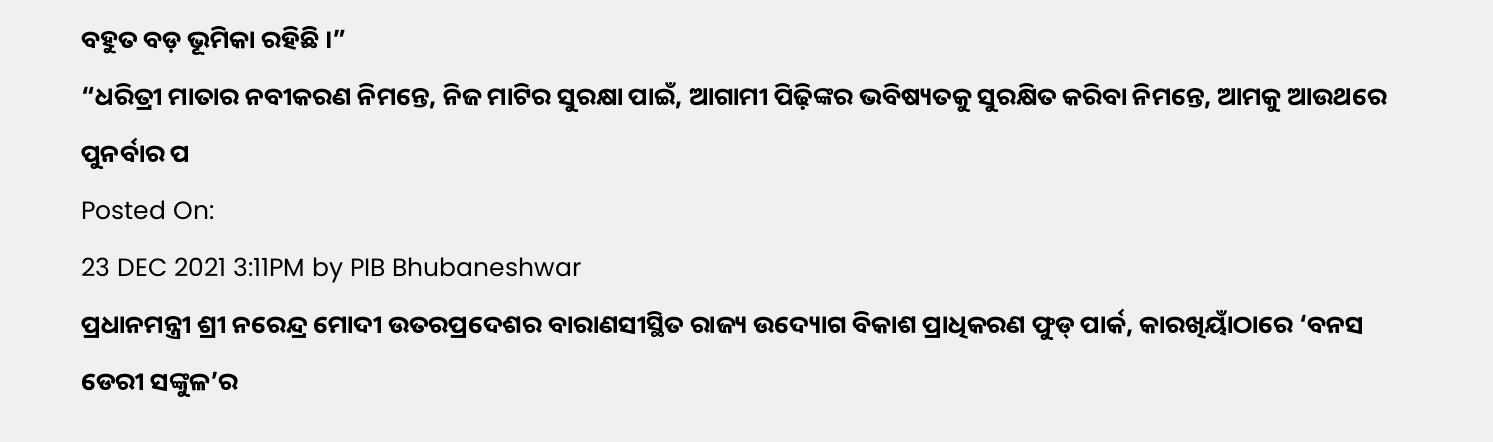ବହୁତ ବଡ଼ ଭୂମିକା ରହିଛି ।”
“ଧରିତ୍ରୀ ମାତାର ନବୀକରଣ ନିମନ୍ତେ, ନିଜ ମାଟିର ସୁରକ୍ଷା ପାଇଁ, ଆଗାମୀ ପିଢ଼ିଙ୍କର ଭବିଷ୍ୟତକୁ ସୁରକ୍ଷିତ କରିବା ନିମନ୍ତେ, ଆମକୁ ଆଉଥରେ ପୁନର୍ବାର ପ
Posted On:
23 DEC 2021 3:11PM by PIB Bhubaneshwar
ପ୍ରଧାନମନ୍ତ୍ରୀ ଶ୍ରୀ ନରେନ୍ଦ୍ର ମୋଦୀ ଉତରପ୍ରଦେଶର ବାରାଣସୀସ୍ଥିତ ରାଜ୍ୟ ଉଦ୍ୟୋଗ ବିକାଶ ପ୍ରାଧିକରଣ ଫୁଡ୍ ପାର୍କ, କାରଖିୟାଁଠାରେ ‘ବନସ ଡେରୀ ସଙ୍କୁଳ’ର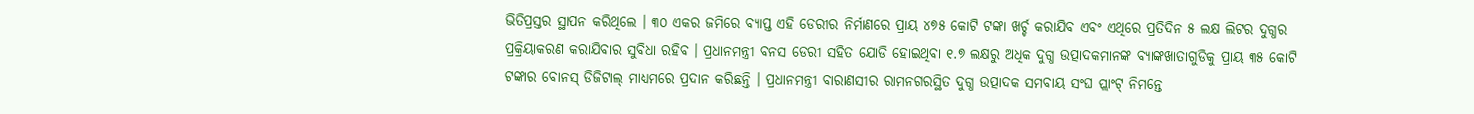ଭିତିପ୍ରସ୍ତର ସ୍ଥାପନ କରିଥିଲେ । ୩୦ ଏକର ଜମିରେ ବ୍ୟାପ୍ତ ଏହି ଡେରୀର ନିର୍ମାଣରେ ପ୍ରାୟ ୪୭୫ କୋଟି ଟଙ୍କା ଖର୍ଚ୍ଚ କରାଯିବ ଏବଂ ଏଥିରେ ପ୍ରତିଦିନ ୫ ଲକ୍ଷ ଲିଟର ଦୁଗ୍ଧର ପ୍ରକ୍ରିୟାକରଣ କରାଯିବାର ସୁବିଧା ରହିବ । ପ୍ରଧାନମନ୍ତ୍ରୀ ବନସ ଡେରୀ ସହିତ ଯୋଡି ହୋଇଥିବା ୧.୭ ଲକ୍ଷରୁ ଅଧିକ ଦୁଗ୍ଧ ଉତ୍ପାଦକମାନଙ୍କ ବ୍ୟାଙ୍କଖାତାଗୁଡିକୁ ପ୍ରାୟ ୩୫ କୋଟି ଟଙ୍କାର ବୋନସ୍ ଡିଜିଟାଲ୍ ମାଧ୍ୟମରେ ପ୍ରଦାନ କରିଛନ୍ତି । ପ୍ରଧାନମନ୍ତ୍ରୀ ବାରାଣସୀର ରାମନଗରସ୍ଥିତ ଦୁଗ୍ଧ ଉତ୍ପାଦକ ସମବାୟ ସଂଘ ପ୍ଲାଂଟ୍ ନିମନ୍ତେ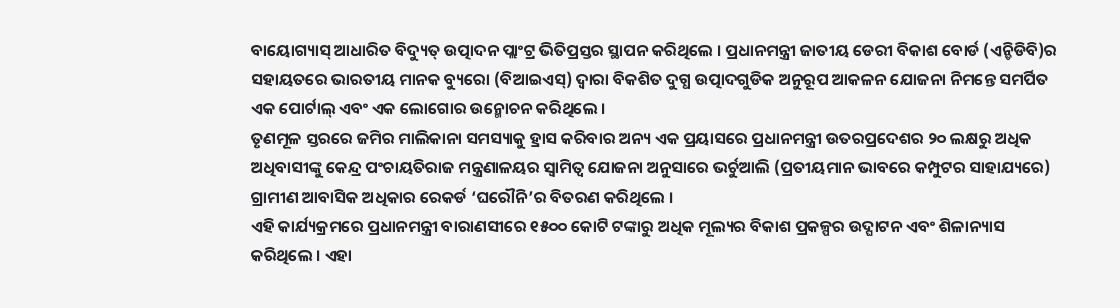ବାୟୋଗ୍ୟାସ୍ ଆଧାରିତ ବିଦ୍ୟୁତ୍ ଉତ୍ପାଦନ ପ୍ଲାଂଟ୍ର ଭିତିପ୍ରସ୍ତର ସ୍ଥାପନ କରିଥିଲେ । ପ୍ରଧାନମନ୍ତ୍ରୀ ଜାତୀୟ ଡେରୀ ବିକାଶ ବୋର୍ଡ (ଏନ୍ଡିଡିବି)ର ସହାୟତରେ ଭାରତୀୟ ମାନକ ବ୍ୟୁରୋ (ବିଆଇଏସ୍) ଦ୍ୱାରା ବିକଶିତ ଦୁଗ୍ଧ ଉତ୍ପାଦଗୁଡିକ ଅନୁରୂପ ଆକଳନ ଯୋଜନା ନିମନ୍ତେ ସମର୍ପିତ ଏକ ପୋର୍ଟାଲ୍ ଏବଂ ଏକ ଲୋଗୋର ଉନ୍ମୋଚନ କରିଥିଲେ ।
ତୃଣମୂଳ ସ୍ତରରେ ଜମିର ମାଲିକାନା ସମସ୍ୟାକୁ ହ୍ରାସ କରିବାର ଅନ୍ୟ ଏକ ପ୍ରୟାସରେ ପ୍ରଧାନମନ୍ତ୍ରୀ ଉତରପ୍ରଦେଶର ୨୦ ଲକ୍ଷରୁ ଅଧିକ ଅଧିବାସୀଙ୍କୁ କେନ୍ଦ୍ର ପଂଚାୟତିରାଜ ମନ୍ତ୍ରଣାଳୟର ସ୍ୱାମିତ୍ୱ ଯୋଜନା ଅନୁସାରେ ଭର୍ଚୁଆଲି (ପ୍ରତୀୟମାନ ଭାବରେ କମ୍ପୁଟର ସାହାଯ୍ୟରେ) ଗ୍ରାମୀଣ ଆବାସିକ ଅଧିକାର ରେକର୍ଡ ‘ଘରୌନି’ର ବିତରଣ କରିଥିଲେ ।
ଏହି କାର୍ଯ୍ୟକ୍ରମରେ ପ୍ରଧାନମନ୍ତ୍ରୀ ବାରାଣସୀରେ ୧୫୦୦ କୋଟି ଟଙ୍କାରୁ ଅଧିକ ମୂଲ୍ୟର ବିକାଶ ପ୍ରକଳ୍ପର ଉଦ୍ଘାଟନ ଏବଂ ଶିଳାନ୍ୟାସ କରିଥିଲେ । ଏହା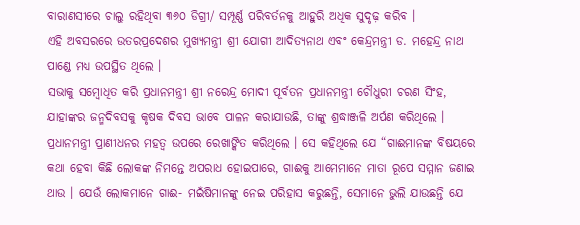ବାରାଣସୀରେ ଚାଲୁ ରହିଥିବା ୩୬୦ ଡିଗ୍ରୀ/ ସମ୍ପୂର୍ଣ୍ଣ ପରିବର୍ତନକୁ ଆହୁରି ଅଧିକ ସୁଦୃଢ଼ କରିବ ।
ଏହି ଅବସରରେ ଉତରପ୍ରଦେଶର ମୁଖ୍ୟମନ୍ତ୍ରୀ ଶ୍ରୀ ଯୋଗୀ ଆଦିତ୍ୟନାଥ ଏବଂ କେନ୍ଦ୍ରମନ୍ତ୍ରୀ ଡ. ମହେନ୍ଦ୍ର ନାଥ ପାଣ୍ଡେ ମଧ୍ୟ ଉପସ୍ଥିତ ଥିଲେ ।
ସଭାକୁ ସମ୍ବୋଧିତ କରି ପ୍ରଧାନମନ୍ତ୍ରୀ ଶ୍ରୀ ନରେନ୍ଦ୍ର ମୋଦୀ ପୂର୍ବତନ ପ୍ରଧାନମନ୍ତ୍ରୀ ଚୌଧୁରୀ ଚରଣ ସିଂହ, ଯାହାଙ୍କର ଜନ୍ମଦିବସକୁ କୃଷକ ଦିବସ ଭାବେ ପାଳନ କରାଯାଉଛି, ତାଙ୍କୁ ଶ୍ରଦ୍ଧାଞ୍ଜଳି ଅର୍ପଣ କରିଥିଲେ ।
ପ୍ରଧାନମନ୍ତ୍ରୀ ପ୍ରାଣୀଧନର ମହତ୍ୱ ଉପରେ ରେଖାଙ୍କିତ କରିଥିଲେ । ସେ କହିଥିଲେ ଯେ “ଗାଈମାନଙ୍କ ବିଷୟରେ କଥା ହେବା କିଛି ଲୋକଙ୍କ ନିମନ୍ତେ ଅପରାଧ ହୋଇପାରେ, ଗାଈକୁ ଆମେମାନେ ମାତା ରୂପେ ସମ୍ମାନ ଜଣାଇ ଥାଉ । ଯେଉଁ ଲୋକମାନେ ଗାଈ- ମଇଁଷିମାନଙ୍କୁ ନେଇ ପରିହାସ କରୁଛନ୍ତି, ସେମାନେ ଭୁଲି ଯାଉଛନ୍ତି ଯେ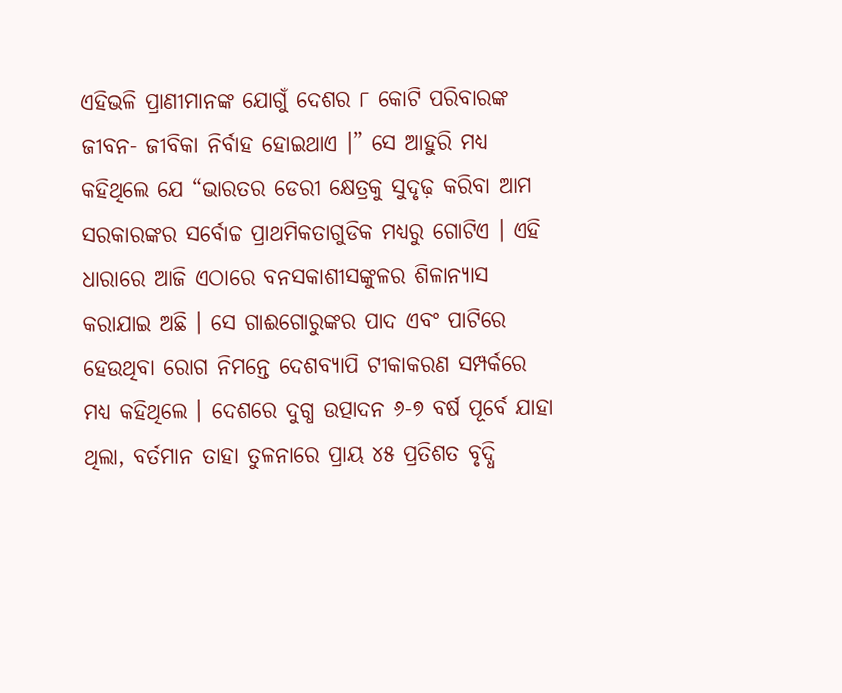ଏହିଭଳି ପ୍ରାଣୀମାନଙ୍କ ଯୋଗୁଁ ଦେଶର ୮ କୋଟି ପରିବାରଙ୍କ ଜୀବନ- ଜୀବିକା ନିର୍ବାହ ହୋଇଥାଏ ।” ସେ ଆହୁରି ମଧ୍ୟ କହିଥିଲେ ଯେ “ଭାରତର ଡେରୀ କ୍ଷେତ୍ରକୁ ସୁଦୃଢ଼ କରିବା ଆମ ସରକାରଙ୍କର ସର୍ବୋଚ୍ଚ ପ୍ରାଥମିକତାଗୁଡିକ ମଧ୍ୟରୁ ଗୋଟିଏ । ଏହି ଧାରାରେ ଆଜି ଏଠାରେ ବନସକାଶୀସଙ୍କୁଳର ଶିଳାନ୍ୟାସ କରାଯାଇ ଅଛି । ସେ ଗାଈଗୋରୁଙ୍କର ପାଦ ଏବଂ ପାଟିରେ ହେଉଥିବା ରୋଗ ନିମନ୍ତେ ଦେଶବ୍ୟାପି ଟୀକାକରଣ ସମ୍ପର୍କରେ ମଧ୍ୟ କହିଥିଲେ । ଦେଶରେ ଦୁଗ୍ଧ ଉତ୍ପାଦନ ୬-୭ ବର୍ଷ ପୂର୍ବେ ଯାହା ଥିଲା, ବର୍ତମାନ ତାହା ତୁଳନାରେ ପ୍ରାୟ ୪୫ ପ୍ରତିଶତ ବୃଦ୍ଧି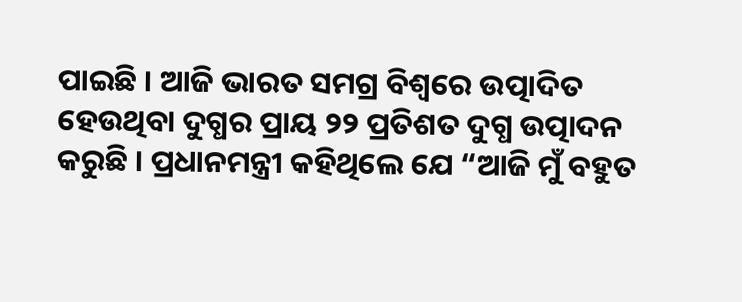ପାଇଛି । ଆଜି ଭାରତ ସମଗ୍ର ବିଶ୍ୱରେ ଉତ୍ପାଦିତ ହେଉଥିବା ଦୁଗ୍ଧର ପ୍ରାୟ ୨୨ ପ୍ରତିଶତ ଦୁଗ୍ଧ ଉତ୍ପାଦନ କରୁଛି । ପ୍ରଧାନମନ୍ତ୍ରୀ କହିଥିଲେ ଯେ “ଆଜି ମୁଁ ବହୁତ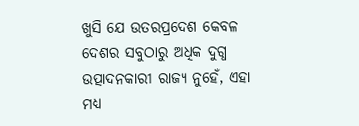ଖୁସି ଯେ ଉତରପ୍ରଦେଶ କେବଳ ଦେଶର ସବୁଠାରୁ ଅଧିକ ଦୁଗ୍ଧ ଉତ୍ପାଦନକାରୀ ରାଜ୍ୟ ନୁହେଁ, ଏହା ମଧ୍ୟ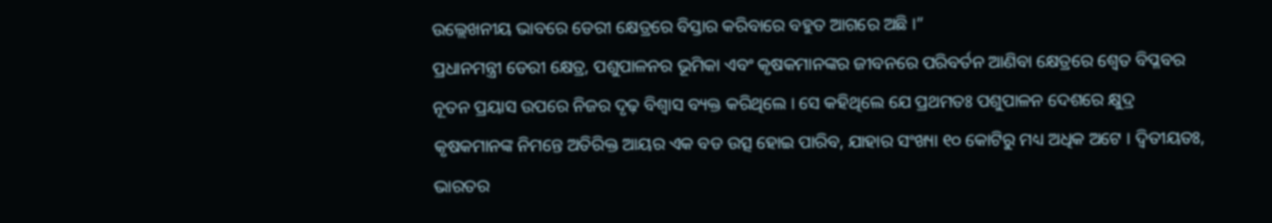ଉଲ୍ଲେଖନୀୟ ଭାବରେ ଡେରୀ କ୍ଷେତ୍ରରେ ବିସ୍ତାର କରିବାରେ ବହୁତ ଆଗରେ ଅଛି ।”
ପ୍ରଧାନମନ୍ତ୍ରୀ ଡେରୀ କ୍ଷେତ୍ର, ପଶୁପାଳନର ଭୂମିକା ଏବଂ କୃଷକମାନଙ୍କର ଜୀବନରେ ପରିବର୍ତନ ଆଣିବା କ୍ଷେତ୍ରରେ ଶ୍ୱେତ ବିପ୍ଳବର ନୂତନ ପ୍ରୟାସ ଉପରେ ନିଜର ଦୃଢ଼ ବିଶ୍ୱାସ ବ୍ୟକ୍ତ କରିଥିଲେ । ସେ କହିଥିଲେ ଯେ ପ୍ରଥମତଃ ପଶୁପାଳନ ଦେଶରେ କ୍ଷୁଦ୍ର କୃଷକମାନଙ୍କ ନିମନ୍ତେ ଅତିରିକ୍ତ ଆୟର ଏକ ବଡ ଉତ୍ସ ହୋଇ ପାରିବ, ଯାହାର ସଂଖ୍ୟା ୧୦ କୋଟିରୁ ମଧ୍ୟ ଅଧିକ ଅଟେ । ଦ୍ୱିତୀୟତଃ, ଭାରତର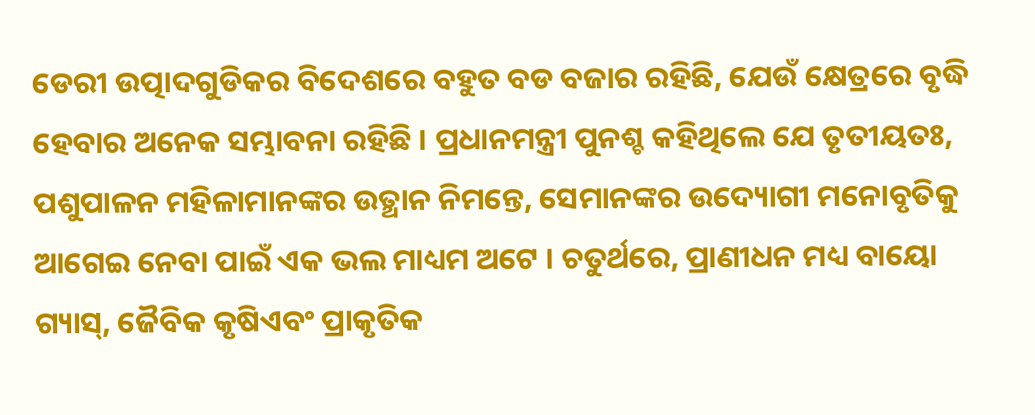ଡେରୀ ଉତ୍ପାଦଗୁଡିକର ବିଦେଶରେ ବହୁତ ବଡ ବଜାର ରହିଛି, ଯେଉଁ କ୍ଷେତ୍ରରେ ବୃଦ୍ଧି ହେବାର ଅନେକ ସମ୍ଭାବନା ରହିଛି । ପ୍ରଧାନମନ୍ତ୍ରୀ ପୁନଶ୍ଚ କହିଥିଲେ ଯେ ତୃତୀୟତଃ, ପଶୁପାଳନ ମହିଳାମାନଙ୍କର ଉତ୍ଥାନ ନିମନ୍ତେ, ସେମାନଙ୍କର ଉଦ୍ୟୋଗୀ ମନୋବୃତିକୁ ଆଗେଇ ନେବା ପାଇଁ ଏକ ଭଲ ମାଧ୍ୟମ ଅଟେ । ଚତୁର୍ଥରେ, ପ୍ରାଣୀଧନ ମଧ୍ୟ ବାୟୋ ଗ୍ୟାସ୍, ଜୈବିକ କୃଷିଏବଂ ପ୍ରାକୃତିକ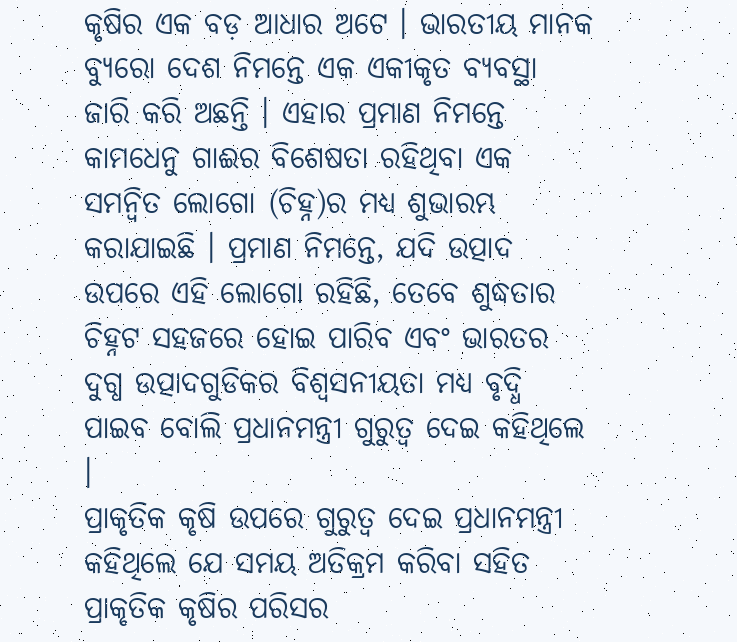କୃଷିର ଏକ ବଡ଼ ଆଧାର ଅଟେ । ଭାରତୀୟ ମାନକ ବ୍ୟୁରୋ ଦେଶ ନିମନ୍ତେ ଏକ ଏକୀକୃତ ବ୍ୟବସ୍ଥା ଜାରି କରି ଅଛନ୍ତି । ଏହାର ପ୍ରମାଣ ନିମନ୍ତେ କାମଧେନୁ ଗାଈର ବିଶେଷତା ରହିଥିବା ଏକ ସମନ୍ୱିତ ଲୋଗୋ (ଚିହ୍ନ)ର ମଧ୍ୟ ଶୁଭାରମ୍ଭ କରାଯାଇଛି । ପ୍ରମାଣ ନିମନ୍ତେ, ଯଦି ଉତ୍ପାଦ ଉପରେ ଏହି ଲୋଗୋ ରହିଛି, ତେବେ ଶୁଦ୍ଧତାର ଚିହ୍ନଟ ସହଜରେ ହୋଇ ପାରିବ ଏବଂ ଭାରତର ଦୁଗ୍ଧ ଉତ୍ପାଦଗୁଡିକର ବିଶ୍ୱସନୀୟତା ମଧ୍ୟ ବୃଦ୍ଧି ପାଇବ ବୋଲି ପ୍ରଧାନମନ୍ତ୍ରୀ ଗୁରୁତ୍ୱ ଦେଇ କହିଥିଲେ ।
ପ୍ରାକୃତିକ କୃଷି ଉପରେ ଗୁରୁତ୍ୱ ଦେଇ ପ୍ରଧାନମନ୍ତ୍ରୀ କହିଥିଲେ ଯେ ସମୟ ଅତିକ୍ରମ କରିବା ସହିତ ପ୍ରାକୃତିକ କୃଷିର ପରିସର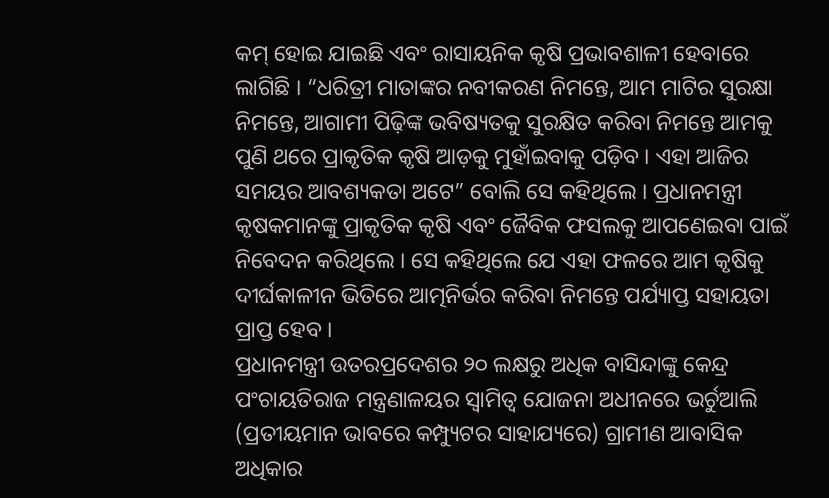କମ୍ ହୋଇ ଯାଇଛି ଏବଂ ରାସାୟନିକ କୃଷି ପ୍ରଭାବଶାଳୀ ହେବାରେ ଲାଗିଛି । “ଧରିତ୍ରୀ ମାତାଙ୍କର ନବୀକରଣ ନିମନ୍ତେ, ଆମ ମାଟିର ସୁରକ୍ଷା ନିମନ୍ତେ, ଆଗାମୀ ପିଢ଼ିଙ୍କ ଭବିଷ୍ୟତକୁ ସୁରକ୍ଷିତ କରିବା ନିମନ୍ତେ ଆମକୁ ପୁଣି ଥରେ ପ୍ରାକୃତିକ କୃଷି ଆଡ଼କୁ ମୁହାଁଇବାକୁ ପଡ଼ିବ । ଏହା ଆଜିର ସମୟର ଆବଶ୍ୟକତା ଅଟେ” ବୋଲି ସେ କହିଥିଲେ । ପ୍ରଧାନମନ୍ତ୍ରୀ କୃଷକମାନଙ୍କୁ ପ୍ରାକୃତିକ କୃଷି ଏବଂ ଜୈବିକ ଫସଲକୁ ଆପଣେଇବା ପାଇଁ ନିବେଦନ କରିଥିଲେ । ସେ କହିଥିଲେ ଯେ ଏହା ଫଳରେ ଆମ କୃଷିକୁ ଦୀର୍ଘକାଳୀନ ଭିତିରେ ଆତ୍ମନିର୍ଭର କରିବା ନିମନ୍ତେ ପର୍ଯ୍ୟାପ୍ତ ସହାୟତା ପ୍ରାପ୍ତ ହେବ ।
ପ୍ରଧାନମନ୍ତ୍ରୀ ଉତରପ୍ରଦେଶର ୨୦ ଲକ୍ଷରୁ ଅଧିକ ବାସିନ୍ଦାଙ୍କୁ କେନ୍ଦ୍ର ପଂଚାୟତିରାଜ ମନ୍ତ୍ରଣାଳୟର ସ୍ୱାମିତ୍ୱ ଯୋଜନା ଅଧୀନରେ ଭର୍ଚୁଆଲି (ପ୍ରତୀୟମାନ ଭାବରେ କମ୍ପ୍ୟୁଟର ସାହାଯ୍ୟରେ) ଗ୍ରାମୀଣ ଆବାସିକ ଅଧିକାର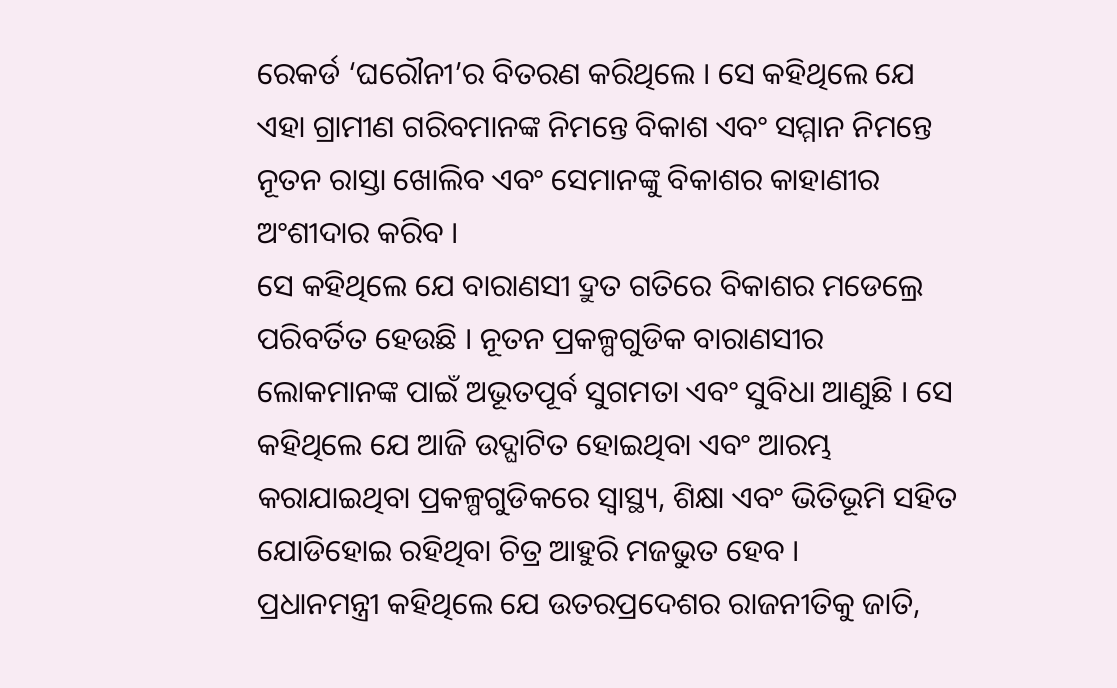ରେକର୍ଡ ‘ଘରୌନୀ’ର ବିତରଣ କରିଥିଲେ । ସେ କହିଥିଲେ ଯେ ଏହା ଗ୍ରାମୀଣ ଗରିବମାନଙ୍କ ନିମନ୍ତେ ବିକାଶ ଏବଂ ସମ୍ମାନ ନିମନ୍ତେ ନୂତନ ରାସ୍ତା ଖୋଲିବ ଏବଂ ସେମାନଙ୍କୁ ବିକାଶର କାହାଣୀର ଅଂଶୀଦାର କରିବ ।
ସେ କହିଥିଲେ ଯେ ବାରାଣସୀ ଦ୍ରୁତ ଗତିରେ ବିକାଶର ମଡେଲ୍ରେ ପରିବର୍ତିତ ହେଉଛି । ନୂତନ ପ୍ରକଳ୍ପଗୁଡିକ ବାରାଣସୀର ଲୋକମାନଙ୍କ ପାଇଁ ଅଭୂତପୂର୍ବ ସୁଗମତା ଏବଂ ସୁବିଧା ଆଣୁଛି । ସେ କହିଥିଲେ ଯେ ଆଜି ଉଦ୍ଘାଟିତ ହୋଇଥିବା ଏବଂ ଆରମ୍ଭ କରାଯାଇଥିବା ପ୍ରକଳ୍ପଗୁଡିକରେ ସ୍ୱାସ୍ଥ୍ୟ, ଶିକ୍ଷା ଏବଂ ଭିତିଭୂମି ସହିତ ଯୋଡିହୋଇ ରହିଥିବା ଚିତ୍ର ଆହୁରି ମଜଭୁତ ହେବ ।
ପ୍ରଧାନମନ୍ତ୍ରୀ କହିଥିଲେ ଯେ ଉତରପ୍ରଦେଶର ରାଜନୀତିକୁ ଜାତି,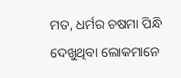ମତ, ଧର୍ମର ଚଷମା ପିନ୍ଧି ଦେଖୁଥିବା ଲୋକମାନେ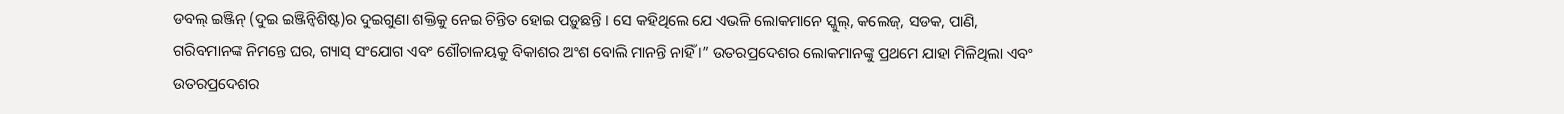ଡବଲ୍ ଇଞ୍ଜିନ୍ (ଦୁଇ ଇଞ୍ଜିନ୍ବିଶିଷ୍ଟ)ର ଦୁଇଗୁଣା ଶକ୍ତିକୁ ନେଇ ଚିନ୍ତିତ ହୋଇ ପଡ଼ୁଛନ୍ତି । ସେ କହିଥିଲେ ଯେ ଏଭଳି ଲୋକମାନେ ସ୍କୁଲ୍, କଲେଜ୍, ସଡକ, ପାଣି, ଗରିବମାନଙ୍କ ନିମନ୍ତେ ଘର, ଗ୍ୟାସ୍ ସଂଯୋଗ ଏବଂ ଶୌଚାଳୟକୁ ବିକାଶର ଅଂଶ ବୋଲି ମାନନ୍ତି ନାହିଁ ।” ଉତରପ୍ରଦେଶର ଲୋକମାନଙ୍କୁ ପ୍ରଥମେ ଯାହା ମିଳିଥିଲା ଏବଂ ଉତରପ୍ରଦେଶର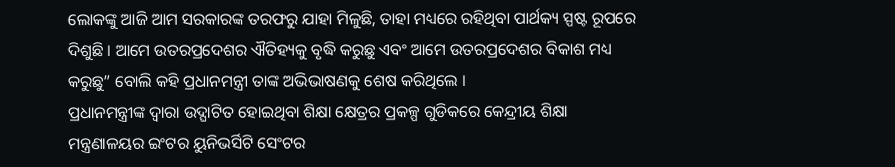ଲୋକଙ୍କୁ ଆଜି ଆମ ସରକାରଙ୍କ ତରଫରୁ ଯାହା ମିଳୁଛି, ତାହା ମଧ୍ୟରେ ରହିଥିବା ପାର୍ଥକ୍ୟ ସ୍ପଷ୍ଟ ରୂପରେ ଦିଶୁଛି । ଆମେ ଉତରପ୍ରଦେଶର ଐତିହ୍ୟକୁ ବୃଦ୍ଧି କରୁଛୁ ଏବଂ ଆମେ ଉତରପ୍ରଦେଶର ବିକାଶ ମଧ୍ୟ କରୁଛୁ” ବୋଲି କହି ପ୍ରଧାନମନ୍ତ୍ରୀ ତାଙ୍କ ଅଭିଭାଷଣକୁ ଶେଷ କରିଥିଲେ ।
ପ୍ରଧାନମନ୍ତ୍ରୀଙ୍କ ଦ୍ୱାରା ଉଦ୍ଘାଟିତ ହୋଇଥିବା ଶିକ୍ଷା କ୍ଷେତ୍ରର ପ୍ରକଳ୍ପ ଗୁଡିକରେ କେନ୍ଦ୍ରୀୟ ଶିକ୍ଷା ମନ୍ତ୍ରଣାଳୟର ଇଂଟର ୟୁନିଭର୍ସିଟି ସେଂଟର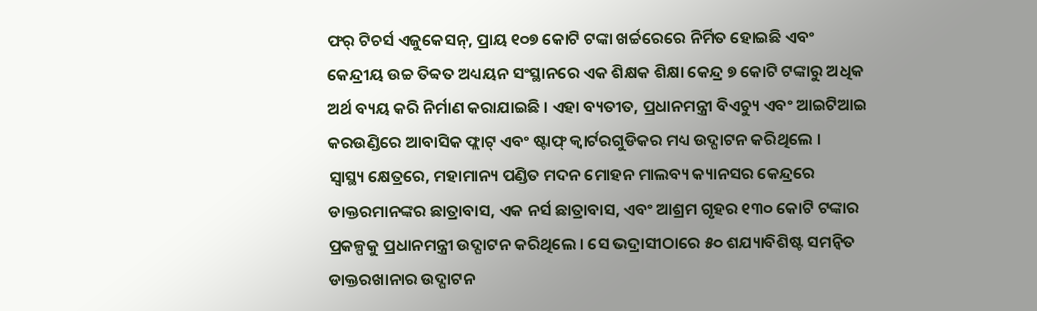ଫର୍ ଟିଚର୍ସ ଏଜୁକେସନ୍, ପ୍ରାୟ ୧୦୭ କୋଟି ଟଙ୍କା ଖର୍ଚ୍ଚରେରେ ନିର୍ମିତ ହୋଇଛି ଏବଂ କେନ୍ଦ୍ରୀୟ ଉଚ୍ଚ ତିବ୍ବତ ଅଧ୍ୟୟନ ସଂସ୍ଥାନରେ ଏକ ଶିକ୍ଷକ ଶିକ୍ଷା କେନ୍ଦ୍ର ୭ କୋଟି ଟଙ୍କାରୁ ଅଧିକ ଅର୍ଥ ବ୍ୟୟ କରି ନିର୍ମାଣ କରାଯାଇଛି । ଏହା ବ୍ୟତୀତ, ପ୍ରଧାନମନ୍ତ୍ରୀ ବିଏଚ୍ୟୁ ଏବଂ ଆଇଟିଆଇ କରଉଣ୍ଡିରେ ଆବାସିକ ଫ୍ଲାଟ୍ ଏବଂ ଷ୍ଟାଫ୍ କ୍ୱାର୍ଟରଗୁଡିକର ମଧ୍ୟ ଉଦ୍ଘାଟନ କରିଥିଲେ ।
ସ୍ୱାସ୍ଥ୍ୟ କ୍ଷେତ୍ରରେ, ମହାମାନ୍ୟ ପଣ୍ଡିତ ମଦନ ମୋହନ ମାଲବ୍ୟ କ୍ୟାନସର କେନ୍ଦ୍ରରେ ଡାକ୍ତରମାନଙ୍କର ଛାତ୍ରାବାସ, ଏକ ନର୍ସ ଛାତ୍ରାବାସ, ଏବଂ ଆଶ୍ରମ ଗୃହର ୧୩୦ କୋଟି ଟଙ୍କାର ପ୍ରକଳ୍ପକୁ ପ୍ରଧାନମନ୍ତ୍ରୀ ଉଦ୍ଘାଟନ କରିଥିଲେ । ସେ ଭଦ୍ରାସୀଠାରେ ୫୦ ଶଯ୍ୟାବିଶିଷ୍ଟ ସମନ୍ୱିତ ଡାକ୍ତରଖାନାର ଉଦ୍ଘାଟନ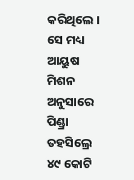କରିଥିଲେ । ସେ ମଧ୍ୟ ଆୟୁଷ ମିଶନ ଅନୁସାରେ ପିଣ୍ଡ୍ରା ତହସିଲ୍ରେ ୪୯ କୋଟି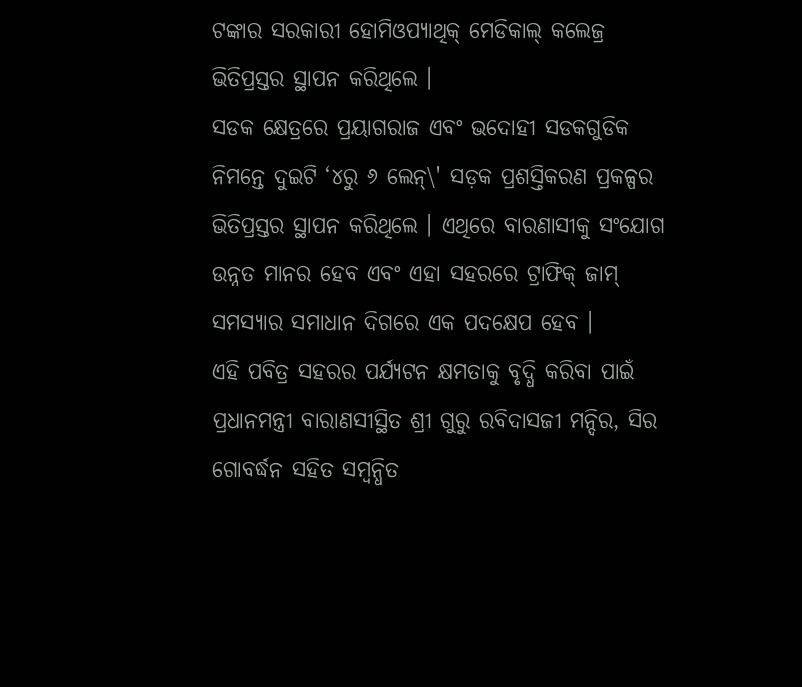ଟଙ୍କାର ସରକାରୀ ହୋମିଓପ୍ୟାଥିକ୍ ମେଡିକାଲ୍ କଲେଜ୍ର ଭିତିପ୍ରସ୍ତର ସ୍ଥାପନ କରିଥିଲେ ।
ସଡକ କ୍ଷେତ୍ରରେ ପ୍ରୟାଗରାଜ ଏବଂ ଭଦୋହୀ ସଡକଗୁଡିକ ନିମନ୍ତେ ଦୁଇଟି ‘୪ରୁ ୬ ଲେନ୍\' ସଡ଼କ ପ୍ରଶସ୍ତିକରଣ ପ୍ରକଳ୍ପର ଭିତିପ୍ରସ୍ତର ସ୍ଥାପନ କରିଥିଲେ । ଏଥିରେ ବାରଣାସୀକୁ ସଂଯୋଗ ଉନ୍ନତ ମାନର ହେବ ଏବଂ ଏହା ସହରରେ ଟ୍ରାଫିକ୍ ଜାମ୍ ସମସ୍ୟାର ସମାଧାନ ଦିଗରେ ଏକ ପଦକ୍ଷେପ ହେବ ।
ଏହି ପବିତ୍ର ସହରର ପର୍ଯ୍ୟଟନ କ୍ଷମତାକୁ ବୃଦ୍ଧି କରିବା ପାଇଁ ପ୍ରଧାନମନ୍ତ୍ରୀ ବାରାଣସୀସ୍ଥିତ ଶ୍ରୀ ଗୁରୁ ରବିଦାସଜୀ ମନ୍ଦିର, ସିର ଗୋବର୍ଦ୍ଧନ ସହିତ ସମ୍ବନ୍ଧିତ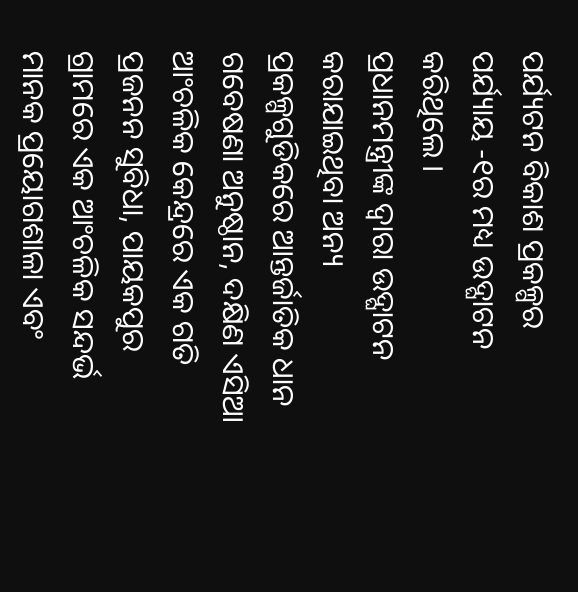ପର୍ଯ୍ୟଟନ ବିକାଶ ପ୍ରକଳ୍ପର ପର୍ଯ୍ୟାୟ -୧ର ମଧ୍ୟ ଉଦ୍ଘାଟନ କରିଥିଲେ ।
ପ୍ରଧାନମନ୍ତ୍ରୀଙ୍କ ଦ୍ୱାରା ଉଦ୍ଘାଟନ କରାଯାଇଥିବା ଅନ୍ୟ ପ୍ରକଳ୍ପଗୁଡିକରେ ଆନ୍ତର୍ଜାତିକ ଧାନ ଗବେଷଣା ଅନୁଷ୍ଠାନ, ଦକ୍ଷିଣ ଏସିଆ ଆଂଚଳିକ କେନ୍ଦ୍ରରେ ଏକ ଗତି ପ୍ରଜନନ ସୁବିଧା, ପାୟକପୁର ଗ୍ରାମରେ ଏକ ଆଂଚଳିକ ସନ୍ଦର୍ଭ ମାନକ ପ୍ରୟୋଗଶାଳା ଏବଂ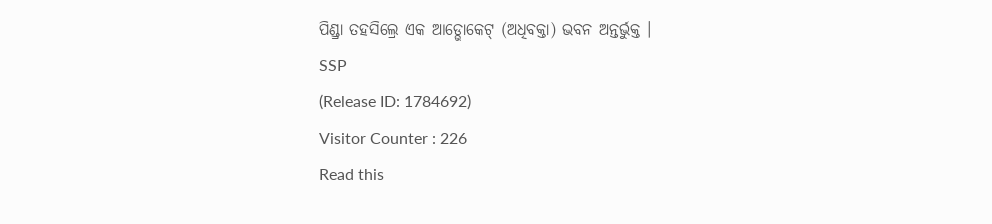ପିଣ୍ଡ୍ରା ତହସିଲ୍ରେ ଏକ ଆଡ୍ଭୋକେଟ୍ (ଅଧିବକ୍ତା) ଭବନ ଅନ୍ତର୍ଭୁକ୍ତ ।
SSP
(Release ID: 1784692)
Visitor Counter : 226
Read this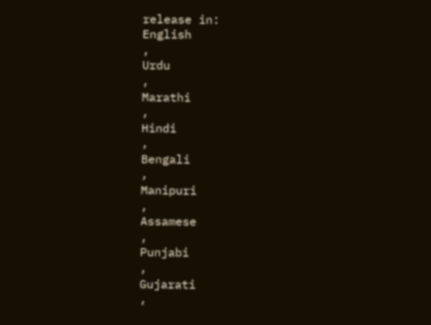release in:
English
,
Urdu
,
Marathi
,
Hindi
,
Bengali
,
Manipuri
,
Assamese
,
Punjabi
,
Gujarati
,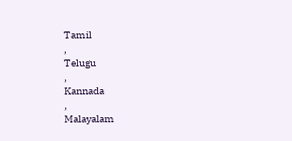Tamil
,
Telugu
,
Kannada
,
Malayalam